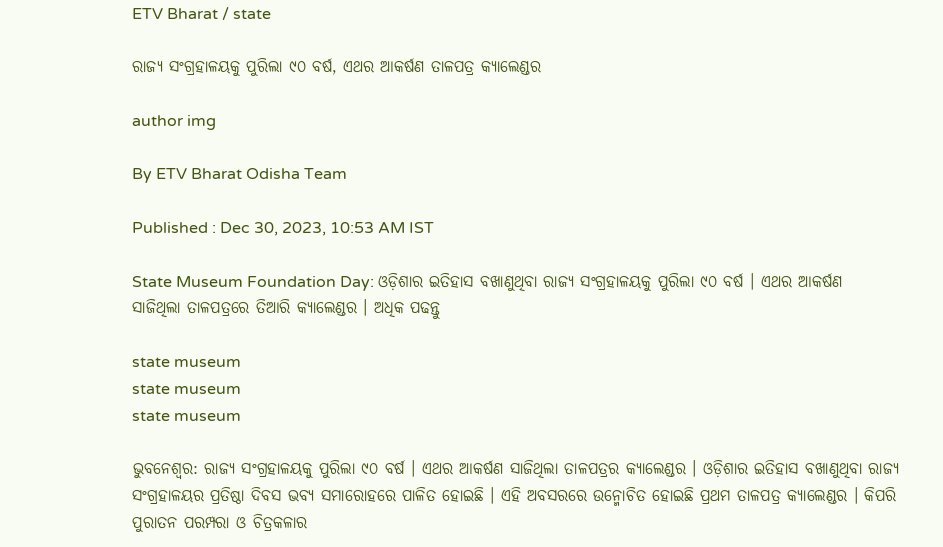ETV Bharat / state

ରାଜ୍ୟ ସଂଗ୍ରହାଳୟକୁ ପୁରିଲା ୯୦ ବର୍ଷ, ଏଥର ଆକର୍ଷଣ ତାଳପତ୍ର‌ କ୍ୟାଲେଣ୍ଡର

author img

By ETV Bharat Odisha Team

Published : Dec 30, 2023, 10:53 AM IST

State Museum Foundation Day: ଓଡ଼ିଶାର ଇତିହାସ ବଖାଣୁଥିବା ରାଜ୍ୟ ସଂଗ୍ରହାଳୟକୁ ପୁରିଲା ୯୦ ବର୍ଷ । ଏଥର ଆକର୍ଷଣ ସାଜିଥିଲା ତାଳପତ୍ର‌ରେ ତିଆରି କ୍ୟାଲେଣ୍ଡର । ଅଧିକ ପଢନ୍ତୁ

state museum
state museum
state museum

ଭୁବନେଶ୍ବର: ରାଜ୍ୟ ସଂଗ୍ରହାଳୟକୁ ପୁରିଲା ୯୦ ବର୍ଷ । ଏଥର ଆକର୍ଷଣ ସାଜିଥିଲା ତାଳପତ୍ର‌ର କ୍ୟାଲେଣ୍ଡର । ଓଡ଼ିଶାର ଇତିହାସ ବଖାଣୁଥିବା ରାଜ୍ୟ ସଂଗ୍ରହାଳୟର ପ୍ରତିଷ୍ଠା ଦିବସ ଭବ୍ୟ ସମାରୋହରେ ପାଳିତ ହୋଇଛି । ଏହି ଅବସରରେ ଉନ୍ମୋଚିତ ହୋଇଛି ପ୍ରଥମ ତାଳପତ୍ର କ୍ୟାଲେଣ୍ଡର । କିପରି ପୁରାତନ ପରମ୍ପରା ଓ ଚିତ୍ରକଳାର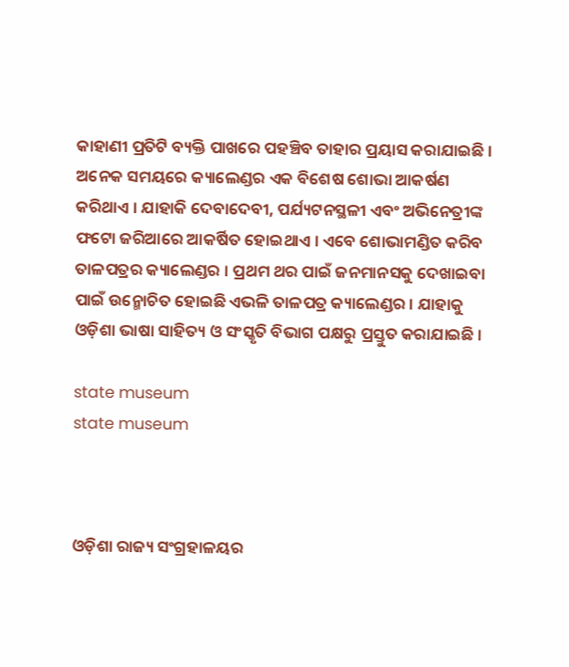କାହାଣୀ ପ୍ରତିଟି ବ୍ୟକ୍ତି ପାଖରେ ପହଞ୍ଚିବ ତାହାର ପ୍ରୟାସ କରାଯାଇଛି । ଅନେକ ସମୟରେ କ୍ୟାଲେଣ୍ଡର ଏକ ବିଶେଷ ଶୋଭା ଆକର୍ଷଣ କରିଥାଏ । ଯାହାକି ଦେବାଦେବୀ, ପର୍ଯ୍ୟଟନସ୍ଥଳୀ ଏବଂ ଅଭିନେତ୍ରୀଙ୍କ ଫଟୋ ଜରିଆରେ ଆକର୍ଷିତ ହୋଇଥାଏ । ଏବେ ଶୋଭାମଣ୍ଡିତ କରିବ ତାଳପତ୍ରର କ୍ୟାଲେଣ୍ଡର । ପ୍ରଥମ ଥର ପାଇଁ ଜନମାନସକୁ ଦେଖାଇବା ପାଇଁ ଉନ୍ମୋଚିତ ହୋଇଛି ଏଭଳି ତାଳପତ୍ର କ୍ୟାଲେଣ୍ଡର । ଯାହାକୁ ଓଡ଼ିଶା ଭାଷା ସାହିତ୍ୟ ଓ ସଂସ୍କୃତି ବିଭାଗ ପକ୍ଷରୁ ପ୍ରସ୍ତୁତ କରାଯାଇଛି ।

state museum
state museum



ଓଡ଼ିଶା ରାଜ୍ୟ ସଂଗ୍ରହାଳୟର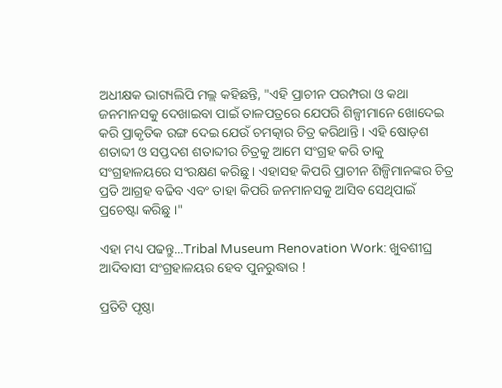ଅଧୀକ୍ଷକ ଭାଗ୍ୟଲିପି ମଲ୍ଲ କହିଛନ୍ତି, "ଏହି ପ୍ରାଚୀନ ପରମ୍ପରା ଓ କଥା ଜନମାନସକୁ ଦେଖାଇବା ପାଇଁ ତାଳପତ୍ରରେ ଯେପରି ଶିଳ୍ପୀମାନେ ଖୋଦେଇ କରି ପ୍ରାକୃତିକ ରଙ୍ଗ ଦେଇ ଯେଉଁ ଚମତ୍କାର ଚିତ୍ର କରିଥାନ୍ତି । ଏହି ଷୋଡ଼ଶ ଶତାବ୍ଦୀ ଓ ସପ୍ତଦଶ ଶତାବ୍ଦୀର ଚିତ୍ରକୁ ଆମେ ସଂଗ୍ରହ କରି ତାକୁ ସଂଗ୍ରହାଳୟରେ ସଂରକ୍ଷଣ କରିଛୁ । ଏହାସହ କିପରି ପ୍ରାଚୀନ ଶିଳ୍ପିମାନଙ୍କର ଚିତ୍ର ପ୍ରତି ଆଗ୍ରହ ବଢିବ ଏବଂ ତାହା କିପରି ଜନମାନସକୁ ଆସିବ ସେଥିପାଇଁ ପ୍ରଚେଷ୍ଟା କରିଛୁ ।"

ଏହା ମଧ୍ୟ ପଢନ୍ତୁ...Tribal Museum Renovation Work: ଖୁବଶୀଘ୍ର ଆଦିବାସୀ ସଂଗ୍ରହାଳୟର ହେବ ପୁନରୁଦ୍ଧାର !

ପ୍ରତିଟି ପୃଷ୍ଠା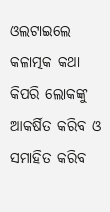ଓଲଟାଇଲେ କଳାତ୍ମକ କଥା କିପରି ଲୋକଙ୍କୁ ଆକର୍ଷିତ କରିବ ଓ ସମାହିତ କରିବ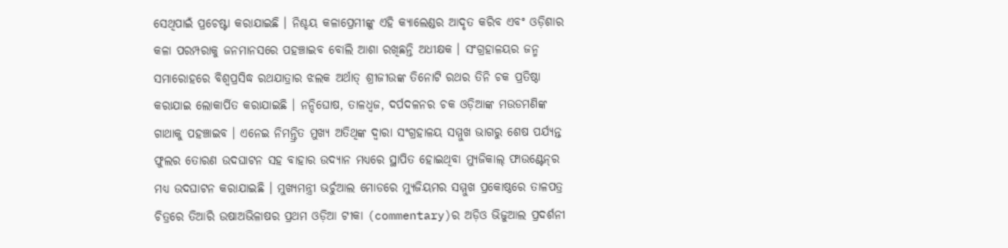ସେଥିପାଇଁ ପ୍ରଚେଷ୍ଟା କରାଯାଇଛି । ନିଶ୍ଚୟ କଳାପ୍ରେମୀଙ୍କୁ ଏହି କ୍ୟାଲେଣ୍ଡର ଆଦୃତ କରିବ ଏବଂ ଓଡ଼ିଶାର କଳା ପରମ୍ପରାକୁ ଜନମାନସରେ ପହଞ୍ଚାଇବ ବୋଲି ଆଶା ରଖିଛନ୍ତି ଅଧୀକ୍ଷକ । ସଂଗ୍ରହାଳୟର ଜନ୍ମ ସମାରୋହରେ ବିଶ୍ବପ୍ରସିଦ୍ଧ ରଥଯାତ୍ରାର ଝଲକ ଅର୍ଥାତ୍ ଶ୍ରୀଜୀଉଙ୍କ ତିନୋଟି ରଥର ତିନି ଚକ ପ୍ରତିଷ୍ଠା କରାଯାଇ ଲୋକାର୍ପିତ କରାଯାଇଛି । ନନ୍ଦିଘୋଷ, ତାଳଧ୍ବଜ, ଦର୍ପଦଳନର ଚକ ଓଡ଼ିଆଙ୍କ ମଉଡମଣିଙ୍କ ଗାଥାକୁ ପହଞ୍ଚାଇବ । ଏନେଇ ନିମନ୍ତ୍ରିତ ମୁଖ୍ୟ ଅତିଥିଙ୍କ ଦ୍ବାରା ସଂଗ୍ରହାଳୟ ସମ୍ମୁଖ ଭାଗରୁ ଶେଷ ପର୍ଯ୍ୟନ୍ତ ଫୁଲର ତୋରଣ ଉଦଘାଟନ ସହ ବାହାର ଉଦ୍ୟାନ ମଧ୍ୟରେ ସ୍ଥାପିତ ହୋଇଥିବା ମ୍ୟୁଜିକାଲ୍ ଫାଉଣ୍ଟେନ୍‌ର ମଧ୍ୟ ଉଦଘାଟନ କରାଯାଇଛି । ମୁଖ୍ୟମନ୍ତ୍ରୀ ଭର୍ଚୁଆଲ ମୋଡରେ ମ୍ୟୁଜିୟମର ସମ୍ମୁଖ ପ୍ରକୋଷ୍ଠରେ ତାଳପତ୍ର ଚିତ୍ରରେ ତିଆରି ଉଷାଅଭିଳାଷର ପ୍ରଥମ ଓଡ଼ିଆ ଟୀକା (commentary)ର ଅଡ଼ିଓ ଭିଜୁଆଲ ପ୍ରଦର୍ଶନୀ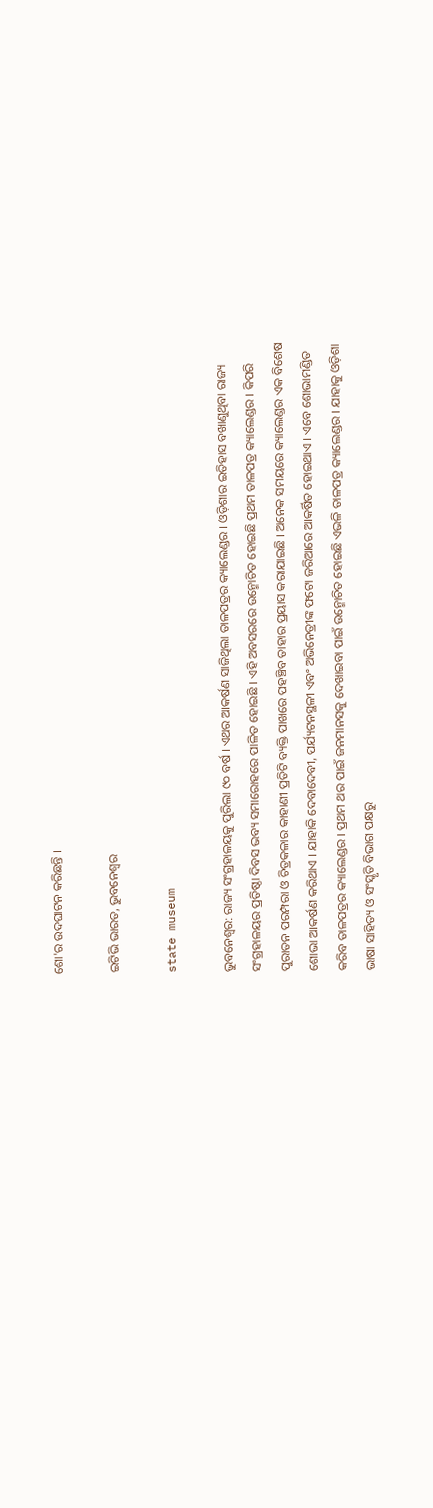ଶୋ'ର ଉଦଘାଟନ କରିଛନ୍ତି ।

ଇଟିଭି ଭାରତ, ଭୁବନେଶ୍ବର

state museum

ଭୁବନେଶ୍ବର: ରାଜ୍ୟ ସଂଗ୍ରହାଳୟକୁ ପୁରିଲା ୯୦ ବର୍ଷ । ଏଥର ଆକର୍ଷଣ ସାଜିଥିଲା ତାଳପତ୍ର‌ର କ୍ୟାଲେଣ୍ଡର । ଓଡ଼ିଶାର ଇତିହାସ ବଖାଣୁଥିବା ରାଜ୍ୟ ସଂଗ୍ରହାଳୟର ପ୍ରତିଷ୍ଠା ଦିବସ ଭବ୍ୟ ସମାରୋହରେ ପାଳିତ ହୋଇଛି । ଏହି ଅବସରରେ ଉନ୍ମୋଚିତ ହୋଇଛି ପ୍ରଥମ ତାଳପତ୍ର କ୍ୟାଲେଣ୍ଡର । କିପରି ପୁରାତନ ପରମ୍ପରା ଓ ଚିତ୍ରକଳାର କାହାଣୀ ପ୍ରତିଟି ବ୍ୟକ୍ତି ପାଖରେ ପହଞ୍ଚିବ ତାହାର ପ୍ରୟାସ କରାଯାଇଛି । ଅନେକ ସମୟରେ କ୍ୟାଲେଣ୍ଡର ଏକ ବିଶେଷ ଶୋଭା ଆକର୍ଷଣ କରିଥାଏ । ଯାହାକି ଦେବାଦେବୀ, ପର୍ଯ୍ୟଟନସ୍ଥଳୀ ଏବଂ ଅଭିନେତ୍ରୀଙ୍କ ଫଟୋ ଜରିଆରେ ଆକର୍ଷିତ ହୋଇଥାଏ । ଏବେ ଶୋଭାମଣ୍ଡିତ କରିବ ତାଳପତ୍ରର କ୍ୟାଲେଣ୍ଡର । ପ୍ରଥମ ଥର ପାଇଁ ଜନମାନସକୁ ଦେଖାଇବା ପାଇଁ ଉନ୍ମୋଚିତ ହୋଇଛି ଏଭଳି ତାଳପତ୍ର କ୍ୟାଲେଣ୍ଡର । ଯାହାକୁ ଓଡ଼ିଶା ଭାଷା ସାହିତ୍ୟ ଓ ସଂସ୍କୃତି ବିଭାଗ ପକ୍ଷରୁ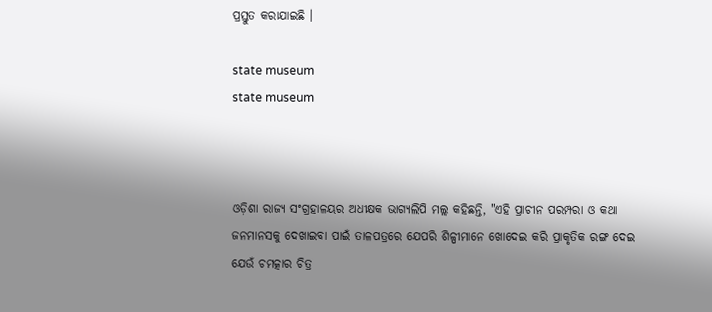ପ୍ରସ୍ତୁତ କରାଯାଇଛି ।

state museum
state museum



ଓଡ଼ିଶା ରାଜ୍ୟ ସଂଗ୍ରହାଳୟର ଅଧୀକ୍ଷକ ଭାଗ୍ୟଲିପି ମଲ୍ଲ କହିଛନ୍ତି, "ଏହି ପ୍ରାଚୀନ ପରମ୍ପରା ଓ କଥା ଜନମାନସକୁ ଦେଖାଇବା ପାଇଁ ତାଳପତ୍ରରେ ଯେପରି ଶିଳ୍ପୀମାନେ ଖୋଦେଇ କରି ପ୍ରାକୃତିକ ରଙ୍ଗ ଦେଇ ଯେଉଁ ଚମତ୍କାର ଚିତ୍ର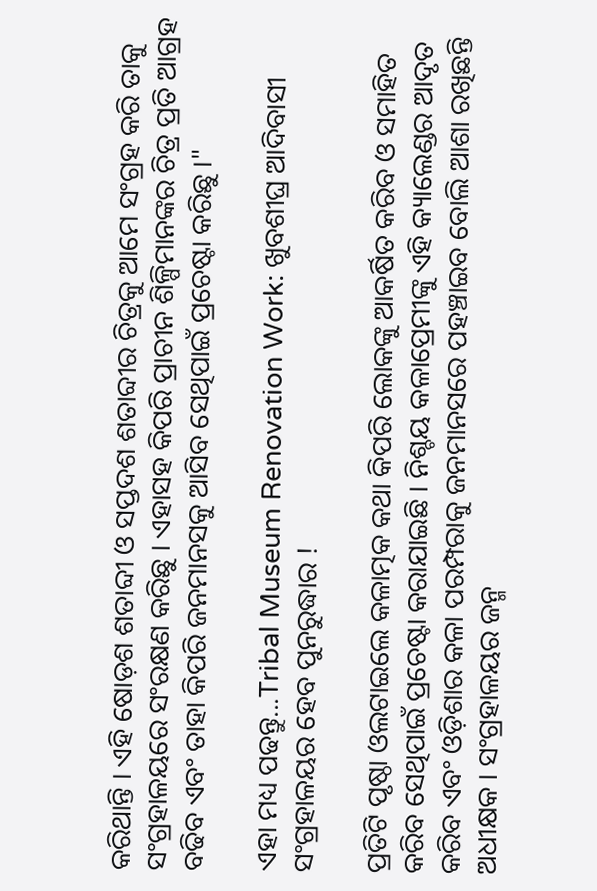କରିଥାନ୍ତି । ଏହି ଷୋଡ଼ଶ ଶତାବ୍ଦୀ ଓ ସପ୍ତଦଶ ଶତାବ୍ଦୀର ଚିତ୍ରକୁ ଆମେ ସଂଗ୍ରହ କରି ତାକୁ ସଂଗ୍ରହାଳୟରେ ସଂରକ୍ଷଣ କରିଛୁ । ଏହାସହ କିପରି ପ୍ରାଚୀନ ଶିଳ୍ପିମାନଙ୍କର ଚିତ୍ର ପ୍ରତି ଆଗ୍ରହ ବଢିବ ଏବଂ ତାହା କିପରି ଜନମାନସକୁ ଆସିବ ସେଥିପାଇଁ ପ୍ରଚେଷ୍ଟା କରିଛୁ ।"

ଏହା ମଧ୍ୟ ପଢନ୍ତୁ...Tribal Museum Renovation Work: ଖୁବଶୀଘ୍ର ଆଦିବାସୀ ସଂଗ୍ରହାଳୟର ହେବ ପୁନରୁଦ୍ଧାର !

ପ୍ରତିଟି ପୃଷ୍ଠା ଓଲଟାଇଲେ କଳାତ୍ମକ କଥା କିପରି ଲୋକଙ୍କୁ ଆକର୍ଷିତ କରିବ ଓ ସମାହିତ କରିବ ସେଥିପାଇଁ ପ୍ରଚେଷ୍ଟା କରାଯାଇଛି । ନିଶ୍ଚୟ କଳାପ୍ରେମୀଙ୍କୁ ଏହି କ୍ୟାଲେଣ୍ଡର ଆଦୃତ କରିବ ଏବଂ ଓଡ଼ିଶାର କଳା ପରମ୍ପରାକୁ ଜନମାନସରେ ପହଞ୍ଚାଇବ ବୋଲି ଆଶା ରଖିଛନ୍ତି ଅଧୀକ୍ଷକ । ସଂଗ୍ରହାଳୟର ଜନ୍ମ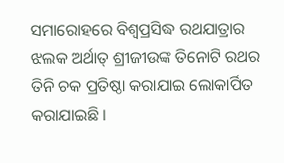ସମାରୋହରେ ବିଶ୍ବପ୍ରସିଦ୍ଧ ରଥଯାତ୍ରାର ଝଲକ ଅର୍ଥାତ୍ ଶ୍ରୀଜୀଉଙ୍କ ତିନୋଟି ରଥର ତିନି ଚକ ପ୍ରତିଷ୍ଠା କରାଯାଇ ଲୋକାର୍ପିତ କରାଯାଇଛି ।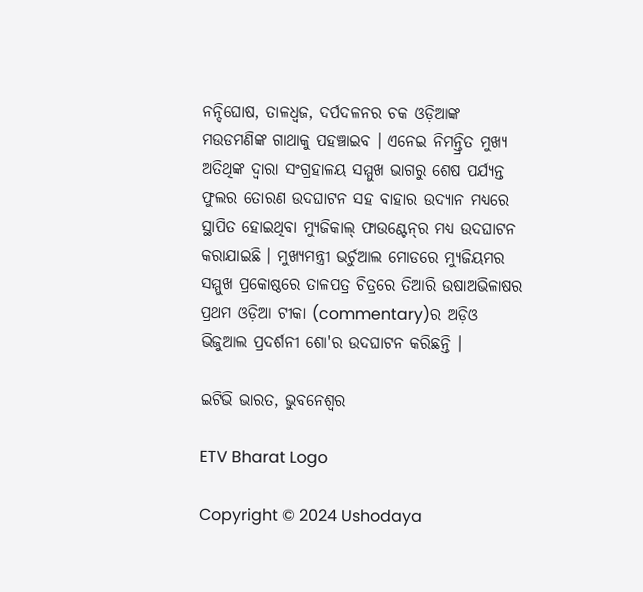ନନ୍ଦିଘୋଷ, ତାଳଧ୍ବଜ, ଦର୍ପଦଳନର ଚକ ଓଡ଼ିଆଙ୍କ ମଉଡମଣିଙ୍କ ଗାଥାକୁ ପହଞ୍ଚାଇବ । ଏନେଇ ନିମନ୍ତ୍ରିତ ମୁଖ୍ୟ ଅତିଥିଙ୍କ ଦ୍ବାରା ସଂଗ୍ରହାଳୟ ସମ୍ମୁଖ ଭାଗରୁ ଶେଷ ପର୍ଯ୍ୟନ୍ତ ଫୁଲର ତୋରଣ ଉଦଘାଟନ ସହ ବାହାର ଉଦ୍ୟାନ ମଧ୍ୟରେ ସ୍ଥାପିତ ହୋଇଥିବା ମ୍ୟୁଜିକାଲ୍ ଫାଉଣ୍ଟେନ୍‌ର ମଧ୍ୟ ଉଦଘାଟନ କରାଯାଇଛି । ମୁଖ୍ୟମନ୍ତ୍ରୀ ଭର୍ଚୁଆଲ ମୋଡରେ ମ୍ୟୁଜିୟମର ସମ୍ମୁଖ ପ୍ରକୋଷ୍ଠରେ ତାଳପତ୍ର ଚିତ୍ରରେ ତିଆରି ଉଷାଅଭିଳାଷର ପ୍ରଥମ ଓଡ଼ିଆ ଟୀକା (commentary)ର ଅଡ଼ିଓ ଭିଜୁଆଲ ପ୍ରଦର୍ଶନୀ ଶୋ'ର ଉଦଘାଟନ କରିଛନ୍ତି ।

ଇଟିଭି ଭାରତ, ଭୁବନେଶ୍ବର

ETV Bharat Logo

Copyright © 2024 Ushodaya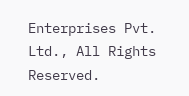Enterprises Pvt. Ltd., All Rights Reserved.